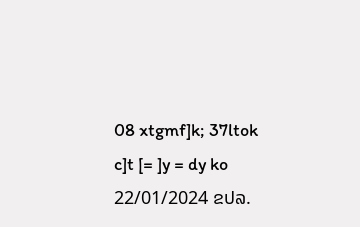08 xtgmf]k; 37ltok c]t [= ]y = dy ko 22/01/2024 ຂປລ.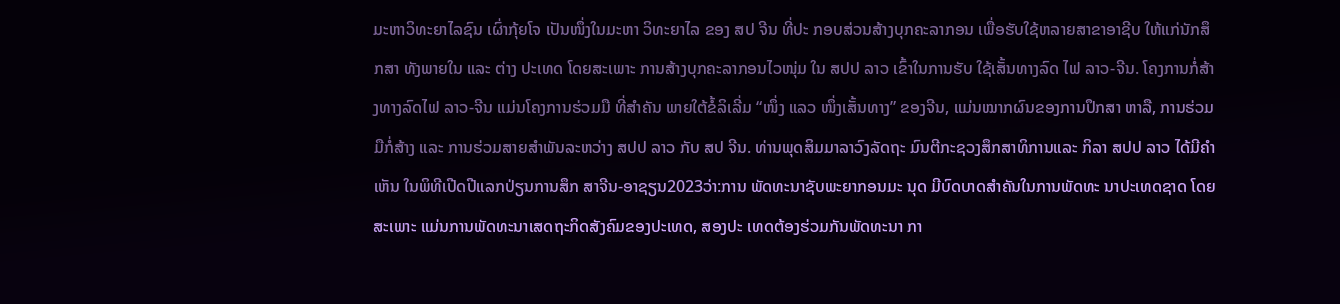ມະຫາວິທະຍາໄລຊົນ ເຜົ່າກຸ້ຍໂຈ ເປັນໜຶ່ງໃນມະຫາ ວິທະຍາໄລ ຂອງ ສປ ຈີນ ທີ່ປະ ກອບສ່ວນສ້າງບຸກຄະລາກອນ ເພື່ອຮັບໃຊ້ຫລາຍສາຂາອາຊີບ ໃຫ້ແກ່ນັກສຶກສາ ທັງພາຍໃນ ແລະ ຕ່າງ ປະເທດ ໂດຍສະເພາະ ການສ້າງບຸກຄະລາກອນໄວໜຸ່ມ ໃນ ສປປ ລາວ ເຂົ້າໃນການຮັບ ໃຊ້ເສັ້ນທາງລົດ ໄຟ ລາວ-ຈີນ. ໂຄງການກໍ່ສ້າງທາງລົດໄຟ ລາວ-ຈີນ ແມ່ນໂຄງການຮ່ວມມື ທີ່ສຳຄັນ ພາຍໃຕ້ຂໍ້ລິເລີ່ມ “ໜຶ່ງ ແລວ ໜຶ່ງເສັ້ນທາງ” ຂອງຈີນ, ແມ່ນໝາກຜົນຂອງການປຶກສາ ຫາລື, ການຮ່ວມມືກໍ່ສ້າງ ແລະ ການຮ່ວມສາຍສຳພັນລະຫວ່າງ ສປປ ລາວ ກັບ ສປ ຈີນ. ທ່ານພຸດສິມມາລາວົງລັດຖະ ມົນຕີກະຊວງສຶກສາທິການແລະ ກິລາ ສປປ ລາວ ໄດ້ມີຄຳເຫັນ ໃນພິທີເປີດປີແລກປ່ຽນການສຶກ ສາຈີນ-ອາຊຽນ2023ວ່າ:ການ ພັດທະນາຊັບພະຍາກອນມະ ນຸດ ມີບົດບາດສຳຄັນໃນການພັດທະ ນາປະເທດຊາດ ໂດຍສະເພາະ ແມ່ນການພັດທະນາເສດຖະກິດສັງຄົມຂອງປະເທດ, ສອງປະ ເທດຕ້ອງຮ່ວມກັນພັດທະນາ ກາ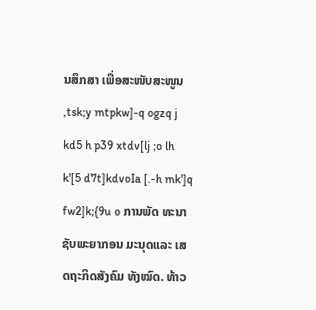ນສຶກສາ ເພື່ອສະໜັບສະໜູນ ,tsk;y mtpkw]-q ogzq j kd5 h p39 xtdv[lj ;o lh k'[5 d7t]kdvoIa [.-h mk']q fw2]k;{9u o ການພັດ ທະນາຊັບພະຍາກອນ ມະນຸດແລະ ເສດຖະກິດສັງຄົມ ທັງໝົດ. ທ້າວ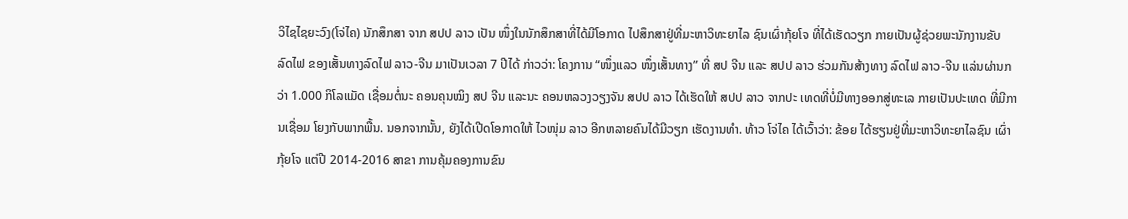ວິໄຊໄຊຍະວົງ(ໂຈ່ໄຄ) ນັກສຶກສາ ຈາກ ສປປ ລາວ ເປັນ ໜຶ່ງໃນນັກສຶກສາທີ່ໄດ້ມີໂອກາດ ໄປສຶກສາຢູ່ທີ່ມະຫາວິທະຍາໄລ ຊົນເຜົ່າກຸ້ຍໂຈ ທີ່ໄດ້ເຮັດວຽກ ກາຍເປັນຜູ້ຊ່ວຍພະນັກງານຂັບ ລົດໄຟ ຂອງເສັ້ນທາງລົດໄຟ ລາວ-ຈີນ ມາເປັນເວລາ 7 ປີໄດ້ ກ່າວວ່າ: ໂຄງການ “ໜຶ່ງແລວ ໜຶ່ງເສັ້ນທາງ” ທີ່ ສປ ຈີນ ແລະ ສປປ ລາວ ຮ່ວມກັນສ້າງທາງ ລົດໄຟ ລາວ-ຈີນ ແລ່ນຜ່ານກວ່າ 1.000 ກິໂລແມັດ ເຊື່ອມຕໍ່ນະ ຄອນຄຸນໝິງ ສປ ຈີນ ແລະນະ ຄອນຫລວງວຽງຈັນ ສປປ ລາວ ໄດ້ເຮັດໃຫ້ ສປປ ລາວ ຈາກປະ ເທດທີ່ບໍ່ມີທາງອອກສູ່ທະເລ ກາຍເປັນປະເທດ ທີ່ມີການເຊື່ອມ ໂຍງກັບພາກພື້ນ. ນອກຈາກນັ້ນ, ຍັງໄດ້ເປີດໂອກາດໃຫ້ ໄວໜຸ່ມ ລາວ ອີກຫລາຍຄົນໄດ້ມີວຽກ ເຮັດງານທຳ. ທ້າວ ໂຈ່ໄຄ ໄດ້ເວົ້າວ່າ: ຂ້ອຍ ໄດ້ຮຽນຢູ່ທີ່ມະຫາວິທະຍາໄລຊົນ ເຜົ່າກຸ້ຍໂຈ ແຕ່ປີ 2014-2016 ສາຂາ ການຄຸ້ມຄອງການຂົນ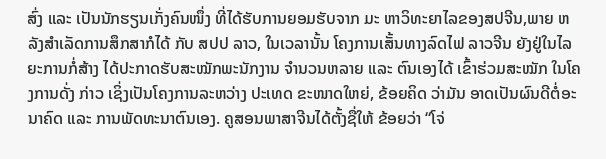ສົ່ງ ແລະ ເປັນນັກຮຽນເກັ່ງຄົນໜຶ່ງ ທີ່ໄດ້ຮັບການຍອມຮັບຈາກ ມະ ຫາວິທະຍາໄລຂອງສປຈີນ,ພາຍ ຫລັງສຳເລັດການສຶກສາກໍໄດ້ ກັບ ສປປ ລາວ, ໃນເວລານັ້ນ ໂຄງການເສັ້ນທາງລົດໄຟ ລາວຈີນ ຍັງຢູ່ໃນໄລຍະການກໍ່ສ້າງ ໄດ້ປະກາດຮັບສະໝັກພະນັກງານ ຈຳນວນຫລາຍ ແລະ ຕົນເອງໄດ້ ເຂົ້າຮ່ວມສະໝັກ ໃນໂຄງການດັ່ງ ກ່າວ ເຊິ່ງເປັນໂຄງການລະຫວ່າງ ປະເທດ ຂະໜາດໃຫຍ່, ຂ້ອຍຄິດ ວ່າມັນ ອາດເປັນຜົນດີຕໍ່ອະນາຄົດ ແລະ ການພັດທະນາຕົນເອງ. ຄູສອນພາສາຈີນໄດ້ຕັ້ງຊື່ໃຫ້ ຂ້ອຍວ່າ “ໂຈ່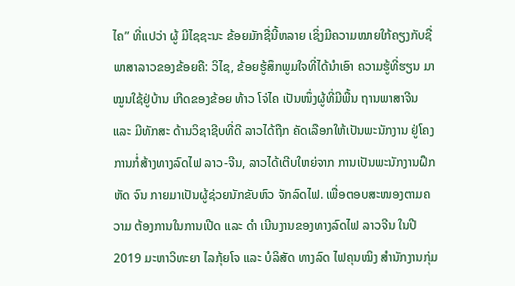ໄຄ” ທີ່ແປວ່າ ຜູ້ ມີໄຊຊະນະ ຂ້ອຍມັກຊື່ນີ້ຫລາຍ ເຊິ່ງມີຄວາມໝາຍໃກ້ຄຽງກັບຊື່ ພາສາລາວຂອງຂ້ອຍຄື: ວິໄຊ, ຂ້ອຍຮູ້ສຶກພູມໃຈທີ່ໄດ້ນຳເອົາ ຄວາມຮູ້ທີ່ຮຽນ ມາໝູນໃຊ້ຢູ່ບ້ານ ເກີດຂອງຂ້ອຍ ທ້າວ ໂຈ່ໄຄ ເປັນໜຶ່ງຜູ້ທີ່ມີພື້ນ ຖານພາສາຈີນ ແລະ ມີທັກສະ ດ້ານວິຊາຊີບທີ່ດີ ລາວໄດ້ຖືກ ຄັດເລືອກໃຫ້ເປັນພະນັກງານ ຢູ່ໂຄງການກໍ່ສ້າງທາງລົດໄຟ ລາວ-ຈີນ, ລາວໄດ້ເຕີບໃຫຍ່ຈາກ ການເປັນພະນັກງານຝຶກຫັດ ຈົນ ກາຍມາເປັນຜູ້ຊ່ວຍນັກຂັບຫົວ ຈັກລົດໄຟ. ເພື່ອຕອບສະໜອງຕາມຄວາມ ຕ້ອງການໃນການເປີດ ແລະ ດຳ ເນີນງານຂອງທາງລົດໄຟ ລາວຈີນ ໃນປີ 2019 ມະຫາວິທະຍາ ໄລກຸ້ຍໂຈ ແລະ ບໍລິສັດ ທາງລົດ ໄຟຄຸນໝິງ ສຳນັກງານກຸ່ມ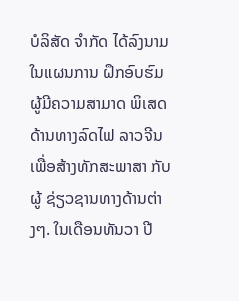ບໍລິສັດ ຈຳກັດ ໄດ້ລົງນາມໃນແຜນການ ຝຶກອົບຮົມ ຜູ້ມີຄວາມສາມາດ ພິເສດ ດ້ານທາງລົດໄຟ ລາວຈີນ ເພື່ອສ້າງທັກສະພາສາ ກັບຜູ້ ຊ່ຽວຊານທາງດ້ານຕ່າງໆ. ໃນເດືອນທັນວາ ປີ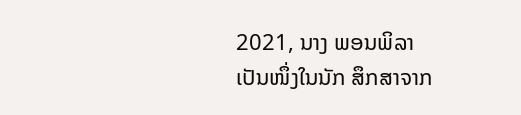2021, ນາງ ພອນພິລາ ເປັນໜຶ່ງໃນນັກ ສຶກສາຈາກ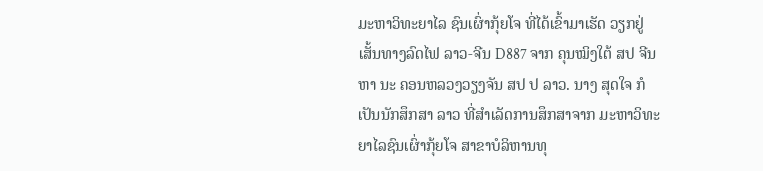ມະຫາວິທະຍາໄລ ຊົນເຜົ່າກຸ້ຍໂຈ ທີ່ໄດ້ເຂົ້າມາເຮັດ ວຽກຢູ່ເສັ້ນທາງລົດໄຟ ລາວ-ຈີນ D887 ຈາກ ຄຸນໝິງໃຕ້ ສປ ຈີນ ຫາ ນະ ຄອນຫລວງວຽງຈັນ ສປ ປ ລາວ. ນາງ ສຸດໃຈ ກໍເປັນນັກສຶກສາ ລາວ ທີ່ສຳເລັດການສຶກສາຈາກ ມະຫາວິທະຍາໄລຊົນເຜົ່າກຸ້ຍໂຈ ສາຂາບໍລິຫານທຸ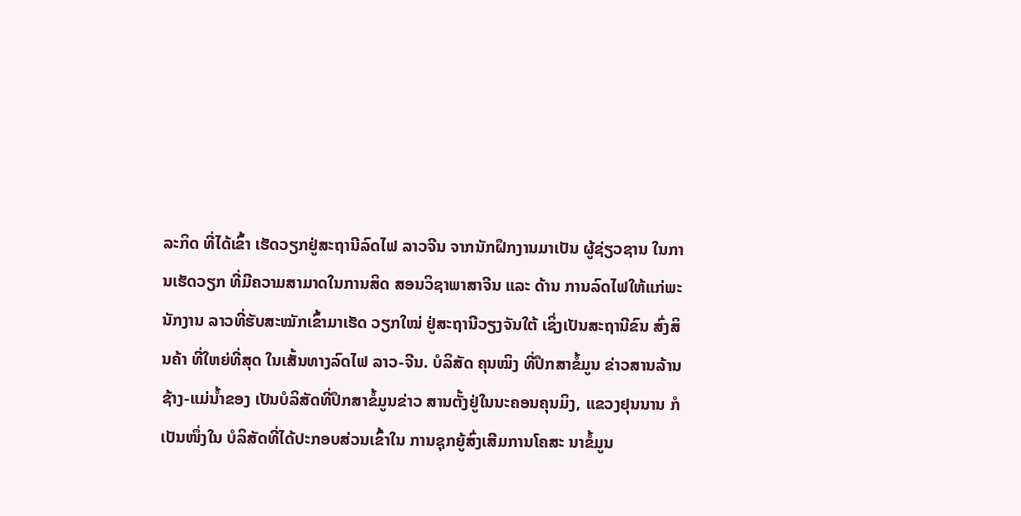ລະກິດ ທີ່ໄດ້ເຂົ້າ ເຮັດວຽກຢູ່ສະຖານີລົດໄຟ ລາວຈີນ ຈາກນັກຝຶກງານມາເປັນ ຜູ້ຊ່ຽວຊານ ໃນການເຮັດວຽກ ທີ່ມີຄວາມສາມາດໃນການສິດ ສອນວິຊາພາສາຈີນ ແລະ ດ້ານ ການລົດໄຟໃຫ້ແກ່ພະນັກງານ ລາວທີ່ຮັບສະໝັກເຂົ້າມາເຮັດ ວຽກໃໝ່ ຢູ່ສະຖານີວຽງຈັນໃຕ້ ເຊິ່ງເປັນສະຖານີຂົນ ສົ່ງສິນຄ້າ ທີ່ໃຫຍ່ທີ່ສຸດ ໃນເສັ້ນທາງລົດໄຟ ລາວ-ຈີນ. ບໍລິສັດ ຄຸນໝິງ ທີ່ປຶກສາຂໍ້ມູນ ຂ່າວສານລ້ານຊ້າງ-ແມ່ນໍ້າຂອງ ເປັນບໍລິສັດທີ່ປຶກສາຂໍ້ມູນຂ່າວ ສານຕັ້ງຢູ່ໃນນະຄອນຄຸນມິງ, ແຂວງຢຸນນານ ກໍເປັນໜຶ່ງໃນ ບໍລິສັດທີ່ໄດ້ປະກອບສ່ວນເຂົ້າໃນ ການຊຸກຍູ້ສົ່ງເສີມການໂຄສະ ນາຂໍ້ມູນ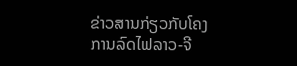ຂ່າວສານກ່ຽວກັບໂຄງ ການລົດໄຟລາວ-ຈີ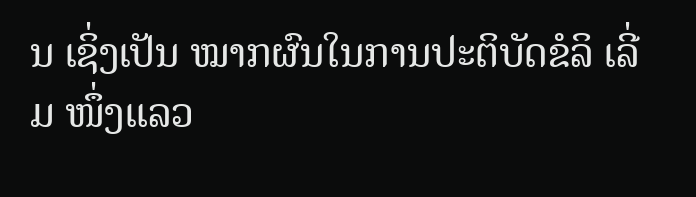ນ ເຊິ່ງເປັນ ໝາກຜົນໃນການປະຕິບັດຂໍລິ ເລີ່ມ ໜຶ່ງແລວ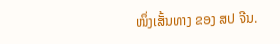ໜຶ່ງເສັ້ນທາງ ຂອງ ສປ ຈີນ.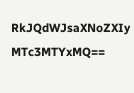RkJQdWJsaXNoZXIy MTc3MTYxMQ==